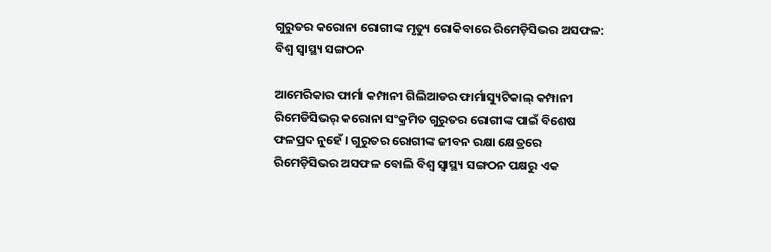ଗୁରୁତର କରୋନା ରୋଗୀଙ୍କ ମୃତ୍ୟୁ ରୋକିବାରେ ରିମେଡ଼ିସିଭର ଅସଫଳ: ବିଶ୍ଵ ସ୍ବାସ୍ଥ୍ୟ ସଙ୍ଗଠନ

ଆମେରିକାର ଫାର୍ମା କମ୍ପାନୀ ଗିଲିଆଡର ଫାର୍ମାସ୍ୟୁଟିକାଲ୍ କମ୍ପାନୀ ରିମେଡିସିଭର୍ କରୋନା ସଂକ୍ରମିତ ଗୁରୁତର ରୋଗୀଙ୍କ ପାଇଁ ବିଶେଷ ଫଳପ୍ରଦ ନୁହେଁ । ଗୁରୁତର ରୋଗୀଙ୍କ ଜୀବନ ରକ୍ଷା କ୍ଷେତ୍ର‌ରେ ରିମେଡ଼ିସିଭର ଅସଫଳ ବୋଲି ବିଶ୍ଵ ସ୍ବାସ୍ଥ୍ୟ ସଙ୍ଗଠନ ପକ୍ଷରୁ ଏକ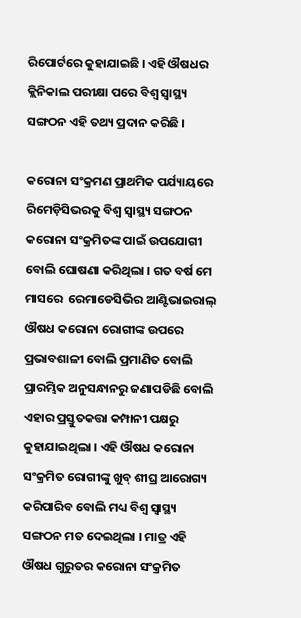ରିପୋର୍ଟରେ କୁହାଯାଇଛି । ଏହି ଔଷଧର କ୍ଲିନିକାଲ ପରୀକ୍ଷା ପରେ ବିଶ୍ଵ ସ୍ବାସ୍ଥ୍ୟ ସଙ୍ଗଠନ ଏହି ତଥ୍ୟ ପ୍ରଦାନ କରିଛି ।

କରୋନା ସଂକ୍ରମଣ ପ୍ରାଥମିକ ପର୍ଯ୍ୟାୟରେ ରିମେଡ଼ିସିଭରକୁ ବିଶ୍ଵ ସ୍ବାସ୍ଥ୍ୟ ସଙ୍ଗଠନ କରୋନା ସଂକ୍ରମିତଙ୍କ ପାଇଁ ଉପଯୋଗୀ ବୋଲି ଘୋଷଣା କରିଥିଲା । ଗତ ବର୍ଷ ମେ ମାସରେ  ରେମାଡେସିଭିର ଆଣ୍ଟିଭାଇରାଲ୍ ଔଷଧ କରୋନା ରୋଗୀଙ୍କ ଉପରେ ପ୍ରଭାବଶାଳୀ ବୋଲି ପ୍ରମାଣିତ ବୋଲି ପ୍ରାରମ୍ଭିକ ଅନୁସନ୍ଧାନରୁ ଜଣାପଡିଛି ବୋଲି ଏହାର ପ୍ରସ୍ତୁତକତ୍ତା କମ୍ପାନୀ ପକ୍ଷରୁ କୁହାଯାଇଥିଲା । ଏହି ଔଷଧ କରୋନା ସଂକ୍ରମିତ ରୋଗୀଙ୍କୁ ଖୁବ୍ ଶୀଘ୍ର ଆରୋଗ୍ୟ କରିପାରିବ ବୋଲି ମଧ୍ୟ ବିଶ୍ଵ ସ୍ବାସ୍ଥ୍ୟ ସଙ୍ଗଠନ ମତ ଦେଇଥିଲା । ମାତ୍ର ଏହି ଔଷଧ ଗୁରୁତର କରୋନା ସଂକ୍ରମିତ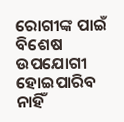ରୋଗୀଙ୍କ ପାଇଁ ବିଶେଷ ଉପଯୋଗୀ ହୋଇପାରିବ ନାହିଁ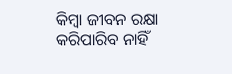କିମ୍ବା ଜୀବନ ରକ୍ଷା କରିପାରିବ ନାହିଁ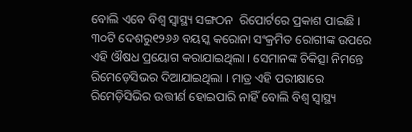ବୋଲି ଏବେ ବିଶ୍ଵ ସ୍ବାସ୍ଥ୍ୟ ସଙ୍ଗଠନ  ରିପୋର୍ଟରେ ପ୍ରକାଶ ପାଇଛି ।  ୩୦ଟି ଦେଶରୁ୧୨୬୬ ବୟସ୍କ କରୋନା ସଂକ୍ରମିତ ରୋଗୀଙ୍କ ଉପରେ ଏହି ଔଷଧ ପ୍ରୟୋଗ କରାଯାଇଥିଲା । ସେମାନଙ୍କ ଚିକିତ୍ସା ନିମନ୍ତେ ରିମେଡ଼େସିଭର ଦିଆଯାଇଥିଲା । ମାତ୍ର ଏହି ପରୀକ୍ଷାରେ ରିମେଡ଼ିସିଭିର ଉତ୍ତୀର୍ଣ ହୋଇପାରି ନାହିଁ ବୋଲି ବିଶ୍ଵ ସ୍ବାସ୍ଥ୍ୟ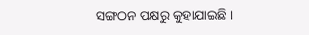ସଙ୍ଗଠନ ପକ୍ଷରୁ କୁହାଯାଇଛି ।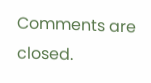Comments are closed.